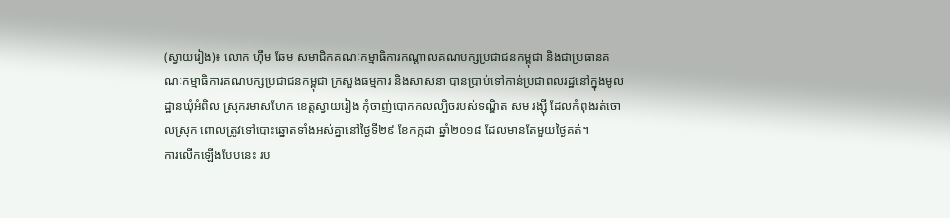(ស្វាយរៀង)៖ លោក ហ៊ឹម ឆែម សមាជិកគណៈកម្មាធិការកណ្តាលគណបក្សប្រជាជនកម្ពុជា និងជាប្រធានគណៈកម្មាធិការគណបក្សប្រជាជនកម្ពុជា ក្រសួងធម្មការ និងសាសនា បានប្រាប់ទៅកាន់ប្រជាពលរដ្ឋនៅក្នុងមូលដ្ឋានឃុំអំពិល ស្រុករមាសហែក ខេត្តស្វាយរៀង កុំចាញ់បោកកលល្បិចរបស់ទណ្ឌិត សម រង្ស៊ី ដែលកំពុងរត់ចោលស្រុក ពោលត្រូវទៅបោះឆ្នោតទាំងអស់គ្នានៅថ្ងៃទី២៩ ខែកក្កដា ឆ្នាំ២០១៨ ដែលមានតែមួយថ្ងៃគត់។
ការលើកឡើងបែបនេះ រប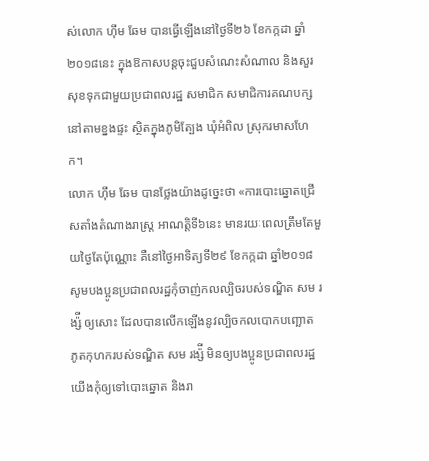ស់លោក ហ៊ឹម ឆែម បានធ្វើឡើងនៅថ្ងៃទី២៦ ខែកក្កដា ឆ្នាំ២០១៨នេះ ក្នុងឱកាសបន្ដចុះជួបសំណេះសំណាល និងសួរសុខទុកជាមួយប្រជាពលរដ្ឋ សមាជិក សមាជិការគណបក្ស នៅតាមខ្នងផ្ទះ ស្ថិតក្នុងភូមិត្បែង ឃុំអំពិល ស្រុករមាសហែក។
លោក ហ៊ឹម ឆែម បានថ្លែងយ៉ាងដូច្នេះថា «ការបោះឆ្នោតជ្រើសតាំងតំណាងរាស្ត្រ អាណត្តិទី៦នេះ មានរយៈពេលត្រឹមតែមួយថ្ងៃតែប៉ុណ្ណោះ គឺនៅថ្ងៃអាទិត្យទី២៩ ខែកក្កដា ឆ្នាំ២០១៨ សូមបងប្អូនប្រជាពលរដ្ឋកុំចាញ់កលល្បិចរបស់ទណ្ឌិត សម រង្ស៉ី ឲ្យសោះ ដែលបានលើកឡើងនូវល្បិចកលបោកបញ្ឆោត ភូតកុហករបស់ទណ្ឌិត សម រង្ស៉ី មិនឲ្យបងប្អូនប្រជាពលរដ្ឋ យើងកុំឲ្យទៅបោះឆ្នោត និងរា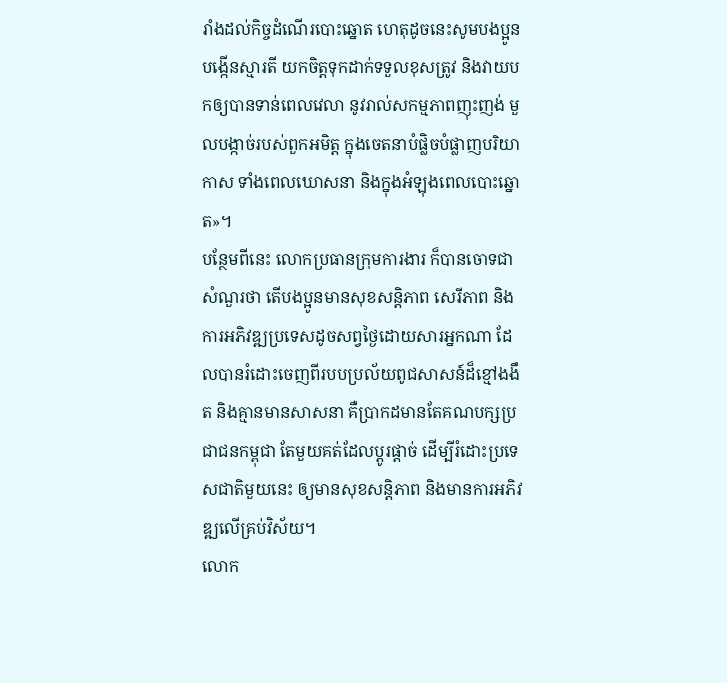រាំងដល់កិច្ចដំណើរបោះឆ្នោត ហេតុដូចនេះសូមបងប្អូនបង្កើនស្មារតី យកចិត្តទុកដាក់ទទួលខុសត្រូវ និងវាយបកឲ្យបានទាន់ពេលវេលា នូវរាល់សកម្មភាពញុះញង់ មួលបង្កាច់របស់ពួកអមិត្ត ក្នុងចេតនាបំផ្លិចបំផ្លាញបរិយាកាស ទាំងពេលឃោសនា និងក្នុងអំឡុងពេលបោះឆ្នោត»។
បន្ថែមពីនេះ លោកប្រធានក្រុមការងារ ក៏បានចោទជាសំណួរថា តើបងប្អូនមានសុខសន្តិភាព សេរីភាព និងការអភិវឌ្ឍប្រទេសដូចសព្វថ្ងៃដោយសារអ្នកណា ដែលបានរំដោះចេញពីរបបប្រល័យពូជសាសន៍ដ៏ខ្មៅងងឹត និងគ្មានមានសាសនា គឺប្រាកដមានតែគណបក្សប្រជាជនកម្ពុជា តែមួយគត់ដែលប្តូរផ្តាច់ ដើម្បីរំដោះប្រទេសជាតិមួយនេះ ឲ្យមានសុខសន្តិភាព និងមានការអភិវឌ្ឍលើគ្រប់វិស័យ។
លោក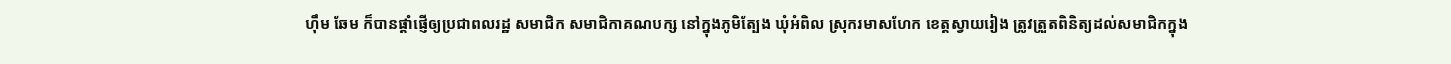ហ៊ឹម ឆែម ក៏បានផ្តាំផ្ញើឲ្យប្រជាពលរដ្ឋ សមាជិក សមាជិកាគណបក្ស នៅក្នុងភូមិត្បែង ឃុំអំពិល ស្រុករមាសហែក ខេត្តស្វាយរៀង ត្រូវត្រួតពិនិត្យដល់សមាជិកក្នុង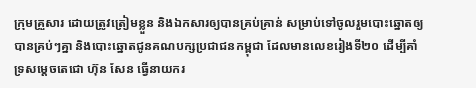ក្រុមគ្រួសារ ដោយត្រូវត្រៀមខ្លួន និងឯកសារឲ្យបានគ្រប់គ្រាន់ សម្រាប់ទៅចូលរួមបោះឆ្នោតឲ្យបានគ្រប់ៗគ្នា និងបោះឆ្នោតជូនគណបក្សប្រជាជនកម្ពុជា ដែលមានលេខរៀងទី២០ ដើម្បីគាំទ្រសម្តេចតេជោ ហ៊ុន សែន ធ្វើនាយករ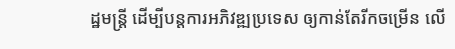ដ្ឋមន្ត្រី ដើម្បីបន្តការអភិវឌ្ឍប្រទេស ឲ្យកាន់តែរីកចម្រើន លើ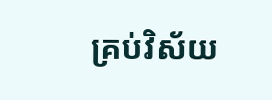គ្រប់វិស័យ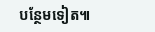បន្ថែមទៀត៕